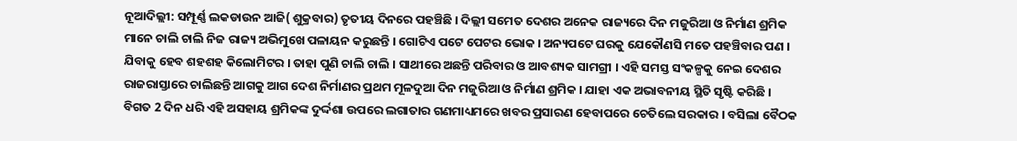ନୂଆଦିଲ୍ଲୀ: ସମ୍ପୂର୍ଣ୍ଣ ଲକଡାଉନ ଆଜି( ଶୁକ୍ରବାର) ତୃତୀୟ ଦିନରେ ପହଞ୍ଚିଛି । ଦିଲ୍ଲୀ ସମେତ ଦେଶର ଅନେକ ରାଜ୍ୟରେ ଦିନ ମଜୁରିଆ ଓ ନିର୍ମାଣ ଶ୍ରମିକ ମାନେ ଚାଲି ଚାଲି ନିଜ ରାଜ୍ୟ ଅଭିମୁଖେ ପଳାୟନ କରୁଛନ୍ତି । ଗୋଟିଏ ପଟେ ପେଟର ଭୋକ । ଅନ୍ୟପଟେ ଘରକୁ ଯେକୌଣସି ମତେ ପହଞ୍ଚିବାର ପଣ । ଯିବାକୁ ହେବ ଶହଶହ କିଲୋମିଟର । ତାହା ପୁଣି ଚାଲି ଚାଲି । ସାଥୀରେ ଅଛନ୍ତି ପରିବାର ଓ ଆବଶ୍ୟକ ସାମଗ୍ରୀ । ଏହି ସମସ୍ତ ସଂକଳ୍ପକୁ ନେଇ ଦେଶର ରାଜରାସ୍ତାରେ ଚାଲିଛନ୍ତି ଆଗକୁ ଆଗ ଦେଶ ନିର୍ମାଣର ପ୍ରଥମ ମୂଳଦୁଆ ଦିନ ମଜୁରିଆ ଓ ନିର୍ମାଣ ଶ୍ରମିକ । ଯାହା ଏକ ଅଭାବନୀୟ ସ୍ଥିତି ସୃଷ୍ଟି କରିଛି । ବିଗତ 2 ଦିନ ଧରି ଏହି ଅସହାୟ ଶ୍ରମିକଙ୍କ ଦୁର୍ଦ୍ଦଶା ଉପରେ ଲଗାତାର ଗଣମାଧ୍ୟମରେ ଖବର ପ୍ରସାରଣ ହେବାପରେ ଚେତିଲେ ସରକାର । ବସିଲା ବୈଠକ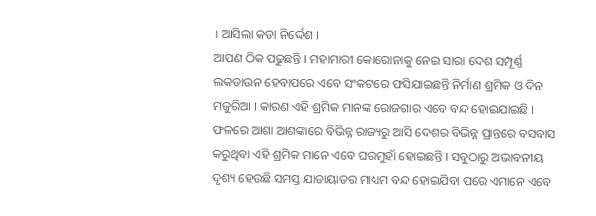। ଆସିଲା କଡା ନିର୍ଦ୍ଦେଶ ।
ଆପଣ ଠିକ ପଢୁଛନ୍ତି । ମହାମାରୀ କୋରୋନାକୁ ନେଇ ସାରା ଦେଶ ସମ୍ପୂର୍ଣ୍ଣ ଲକଡାଉନ ହେବାପରେ ଏବେ ସଂକଟରେ ଫସିଯାଇଛନ୍ତି ନିର୍ମାଣ ଶ୍ରମିକ ଓ ଦିନ ମଜୁରିଆ । କାରଣ ଏହି ଶ୍ରମିକ ମାନଙ୍କ ରୋଜଗାର ଏବେ ବନ୍ଦ ହୋଇଯାଇଛି । ଫଳରେ ଆଶା ଆଶଙ୍କାରେ ବିଭିନ୍ନ ରାଜ୍ୟରୁ ଆସି ଦେଶର ବିଭିନ୍ନ ପ୍ରାନ୍ତରେ ବସବାସ କରୁଥିବା ଏହି ଶ୍ରମିକ ମାନେ ଏବେ ଘରମୁହାଁ ହୋଇଛନ୍ତି । ସବୁଠାରୁ ଅଭାବନୀୟ ଦୃଶ୍ୟ ହେଉଛି ସମସ୍ତ ଯାତାୟାତର ମାଧ୍ୟମ ବନ୍ଦ ହୋଇଯିବା ପରେ ଏମାନେ ଏବେ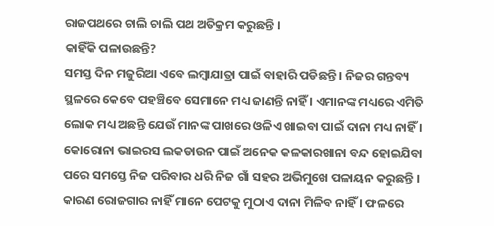ରାଜପଥରେ ଚାଲି ଚାଲି ପଥ ଅତିକ୍ରମ କରୁଛନ୍ତି ।
କାହିଁକି ପଳାଉଛନ୍ତି?
ସମସ୍ତ ଦିନ ମଜୁରିଆ ଏବେ ଲମ୍ବାଯାତ୍ରା ପାଇଁ ବାହାରି ପଡିଛନ୍ତି । ନିଜର ଗନ୍ତବ୍ୟ ସ୍ଥଳରେ କେବେ ପହଞ୍ଚିବେ ସେମାନେ ମଧ୍ୟ ଜାଣନ୍ତି ନାହିଁ । ଏମାନଙ୍କ ମଧ୍ୟରେ ଏମିତି ଲୋକ ମଧ୍ୟ ଅଛନ୍ତି ଯେଉଁ ମାନଙ୍କ ପାଖରେ ଓଳିଏ ଖାଇବା ପାଇଁ ଦାନା ମଧ୍ୟ ନାହିଁ । କୋରୋନା ଭାଇରସ ଲକଡାଉନ ପାଇଁ ଅନେକ କଳକାରଖାନା ବନ୍ଦ ହୋଇଯିବା ପରେ ସମସ୍ତେ ନିଜ ପରିବାର ଧରି ନିଜ ଗାଁ ସହର ଅଭିମୁଖେ ପଳାୟନ କରୁଛନ୍ତି । କାରଣ ରୋଜଗାର ନାହିଁ ମାନେ ପେଟକୁ ମୁଠାଏ ଦାନା ମିଳିବ ନାହିଁ । ଫଳରେ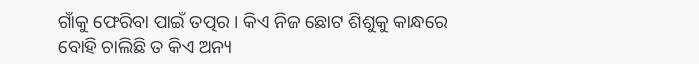ଗାଁକୁ ଫେରିବା ପାଇଁ ତତ୍ପର । କିଏ ନିଜ ଛୋଟ ଶିଶୁକୁ କାନ୍ଧରେ ବୋହି ଚାଲିଛି ତ କିଏ ଅନ୍ୟ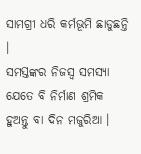ସାମଗ୍ରୀ ଧରି କର୍ମଭୂମି ଛାଡୁଛନ୍ତି ।
ସମସ୍ତଙ୍କର ନିଜସ୍ବ ସମସ୍ୟା
ଯେତେ ବି ନିର୍ମାଣ ଶ୍ରମିକ ହୁଅନ୍ତୁ ବା ଦିନ ମଜୁରିଆ ।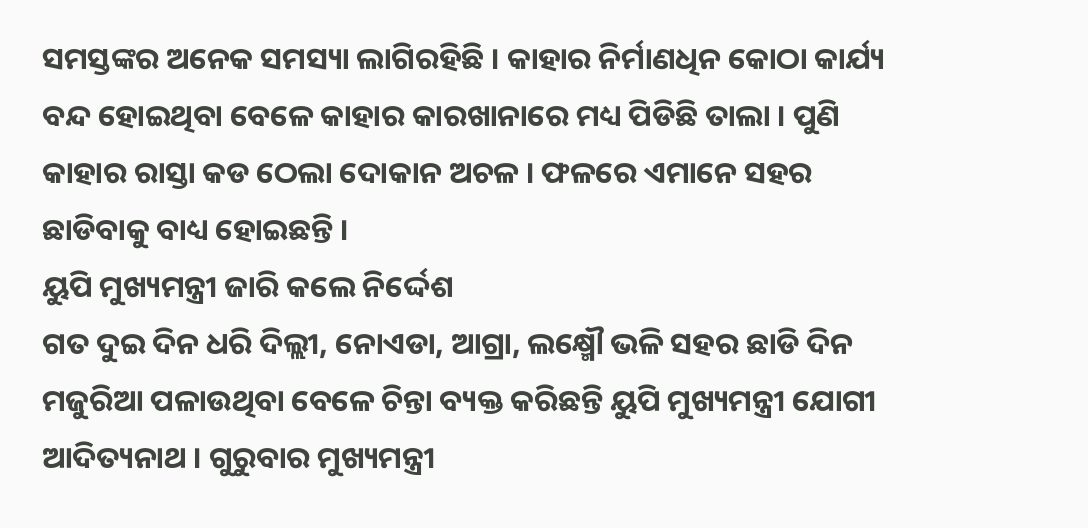ସମସ୍ତଙ୍କର ଅନେକ ସମସ୍ୟା ଲାଗିରହିଛି । କାହାର ନିର୍ମାଣଧିନ କୋଠା କାର୍ଯ୍ୟ ବନ୍ଦ ହୋଇଥିବା ବେଳେ କାହାର କାରଖାନାରେ ମଧ୍ୟ ପିଡିଛି ତାଲା । ପୁଣି କାହାର ରାସ୍ତା କଡ ଠେଲା ଦୋକାନ ଅଚଳ । ଫଳରେ ଏମାନେ ସହର ଛାଡିବାକୁ ବାଧ୍ୟ ହୋଇଛନ୍ତି ।
ୟୁପି ମୁଖ୍ୟମନ୍ତ୍ରୀ ଜାରି କଲେ ନିର୍ଦ୍ଦେଶ
ଗତ ଦୁଇ ଦିନ ଧରି ଦିଲ୍ଲୀ, ନୋଏଡା, ଆଗ୍ରା, ଲକ୍ଷ୍ମୌ ଭଳି ସହର ଛାଡି ଦିନ ମଜୁରିଆ ପଳାଉଥିବା ବେଳେ ଚିନ୍ତା ବ୍ୟକ୍ତ କରିଛନ୍ତି ୟୁପି ମୁଖ୍ୟମନ୍ତ୍ରୀ ଯୋଗୀ ଆଦିତ୍ୟନାଥ । ଗୁରୁବାର ମୁଖ୍ୟମନ୍ତ୍ରୀ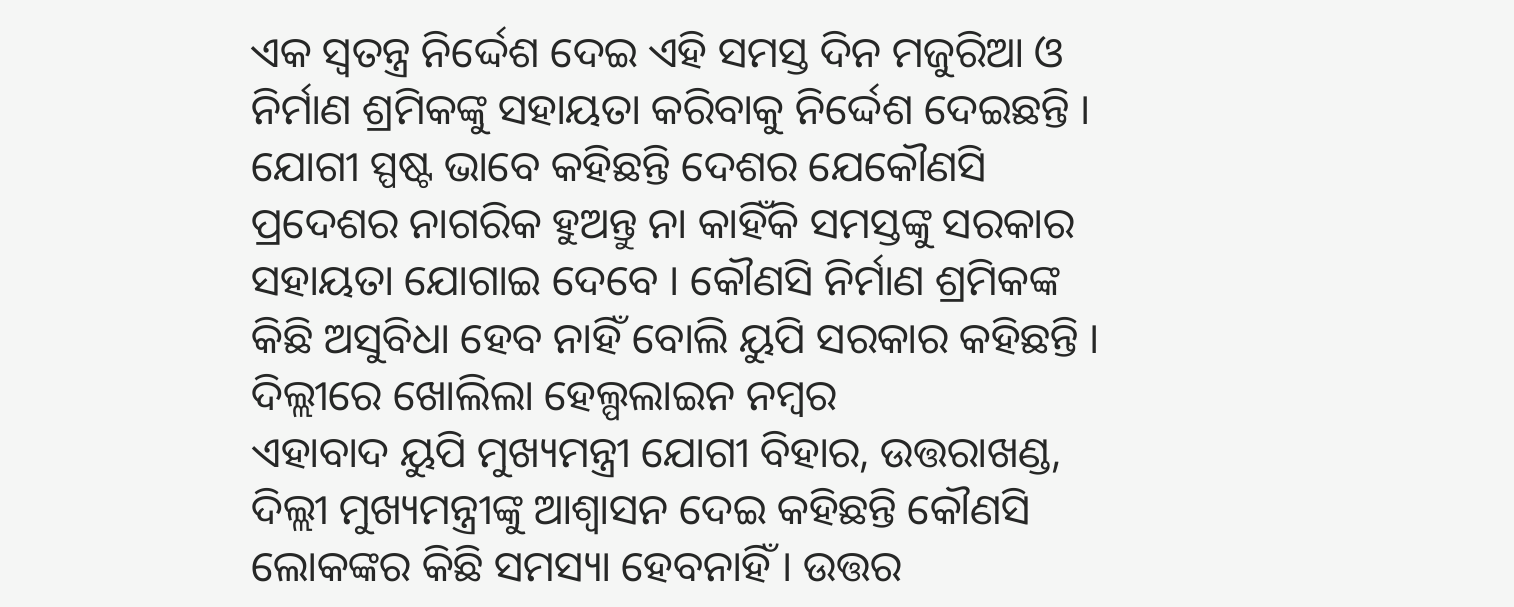ଏକ ସ୍ବତନ୍ତ୍ର ନିର୍ଦ୍ଦେଶ ଦେଇ ଏହି ସମସ୍ତ ଦିନ ମଜୁରିଆ ଓ ନିର୍ମାଣ ଶ୍ରମିକଙ୍କୁ ସହାୟତା କରିବାକୁ ନିର୍ଦ୍ଦେଶ ଦେଇଛନ୍ତି । ଯୋଗୀ ସ୍ପଷ୍ଟ ଭାବେ କହିଛନ୍ତି ଦେଶର ଯେକୌଣସି ପ୍ରଦେଶର ନାଗରିକ ହୁଅନ୍ତୁ ନା କାହିଁକି ସମସ୍ତଙ୍କୁ ସରକାର ସହାୟତା ଯୋଗାଇ ଦେବେ । କୌଣସି ନିର୍ମାଣ ଶ୍ରମିକଙ୍କ କିଛି ଅସୁବିଧା ହେବ ନାହିଁ ବୋଲି ୟୁପି ସରକାର କହିଛନ୍ତି ।
ଦିଲ୍ଲୀରେ ଖୋଲିଲା ହେଲ୍ପଲାଇନ ନମ୍ବର
ଏହାବାଦ ୟୁପି ମୁଖ୍ୟମନ୍ତ୍ରୀ ଯୋଗୀ ବିହାର, ଉତ୍ତରାଖଣ୍ଡ, ଦିଲ୍ଲୀ ମୁଖ୍ୟମନ୍ତ୍ରୀଙ୍କୁ ଆଶ୍ବାସନ ଦେଇ କହିଛନ୍ତି କୌଣସି ଲୋକଙ୍କର କିଛି ସମସ୍ୟା ହେବନାହିଁ । ଉତ୍ତର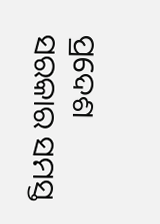ପ୍ରଦେଶ ସରକାର ସମସ୍ତ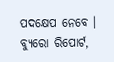ପଦକ୍ଷେପ ନେବେ ।
ବ୍ୟୁରୋ ରିପୋର୍ଟ,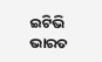ଇଟିଭି ଭାରତ